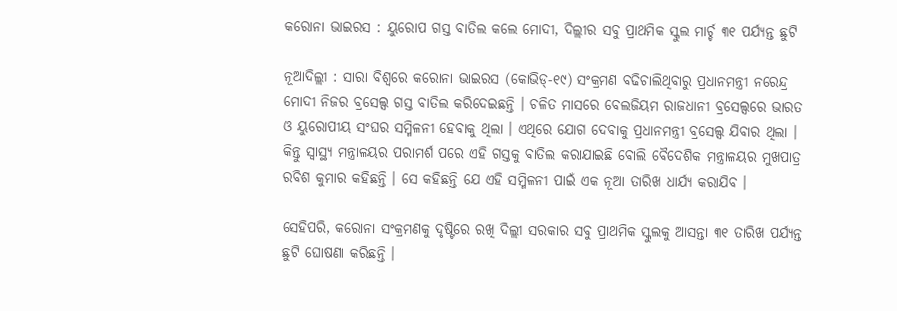କରୋନା ଭାଇରସ : ୟୁରୋପ ଗସ୍ତ ବାତିଲ କଲେ ମୋଦୀ, ଦିଲ୍ଲୀର ସବୁ ପ୍ରାଥମିକ ସ୍କୁଲ ମାର୍ଚ୍ଚ ୩୧ ପର୍ଯ୍ୟନ୍ତ ଛୁଟି

ନୂଆଦିଲ୍ଲୀ : ସାରା ବିଶ୍ୱରେ କରୋନା ଭାଇରସ (କୋଭିଡ୍‌-୧୯) ସଂକ୍ରମଣ ବଢିଚାଲିଥିବାରୁ ପ୍ରଧାନମନ୍ତ୍ରୀ ନରେନ୍ଦ୍ର ମୋଦୀ ନିଜର ବ୍ରସେଲ୍ସ ଗସ୍ତ ବାତିଲ କରିଦେଇଛନ୍ତି । ଚଳିତ ମାସରେ ବେଲଜିୟମ ରାଜଧାନୀ ବ୍ରସେଲ୍ସରେ ଭାରତ ଓ ୟୁରୋପୀୟ ସଂଘର ସମ୍ମିଳନୀ ହେବାକୁ ଥିଲା । ଏଥିରେ ଯୋଗ ଦେବାକୁ ପ୍ରଧାନମନ୍ତ୍ରୀ ବ୍ରସେଲ୍ସ ଯିବାର ଥିଲା । କିନ୍ତୁ ସ୍ୱାସ୍ଥ୍ୟ ମନ୍ତ୍ରାଳୟର ପରାମର୍ଶ ପରେ ଏହି ଗସ୍ତକୁ ବାତିଲ କରାଯାଇଛି ବୋଲି ବୈଦେଶିକ ମନ୍ତ୍ରାଳୟର ମୁଖପାତ୍ର ରବିଶ କୁମାର କହିଛନ୍ତି । ସେ କହିଛନ୍ତି ଯେ ଏହି ସମ୍ମିଳନୀ ପାଇଁ ଏକ ନୂଆ ତାରିଖ ଧାର୍ଯ୍ୟ କରାଯିବ ।

ସେହିପରି, କରୋନା ସଂକ୍ରମଣକୁ ଦୃଷ୍ଟିରେ ରଖି ଦିଲ୍ଲୀ ସରକାର ସବୁ ପ୍ରାଥମିକ ସ୍କୁଲକୁ ଆସନ୍ତା ୩୧ ତାରିଖ ପର୍ଯ୍ୟନ୍ତ ଛୁଟି ଘୋଷଣା କରିଛନ୍ତି ।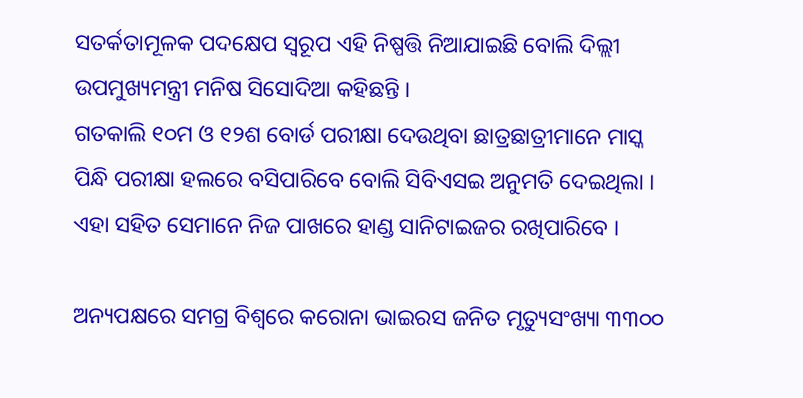ସତର୍କତାମୂଳକ ପଦକ୍ଷେପ ସ୍ୱରୂପ ଏହି ନିଷ୍ପତ୍ତି ନିଆଯାଇଛି ବୋଲି ଦିଲ୍ଲୀ ଉପମୁଖ୍ୟମନ୍ତ୍ରୀ ମନିଷ ସିସୋଦିଆ କହିଛନ୍ତି ।
ଗତକାଲି ୧୦ମ ଓ ୧୨ଶ ବୋର୍ଡ ପରୀକ୍ଷା ଦେଉଥିବା ଛାତ୍ରଛାତ୍ରୀମାନେ ମାସ୍କ ପିନ୍ଧି ପରୀକ୍ଷା ହଲରେ ବସିପାରିବେ ବୋଲି ସିବିଏସଇ ଅନୁମତି ଦେଇଥିଲା । ଏହା ସହିତ ସେମାନେ ନିଜ ପାଖରେ ହାଣ୍ଡ ସାନିଟାଇଜର ରଖିପାରିବେ ।

ଅନ୍ୟପକ୍ଷରେ ସମଗ୍ର ବିଶ୍ୱରେ କରୋନା ଭାଇରସ ଜନିତ ମୃତ୍ୟୁସଂଖ୍ୟା ୩୩୦୦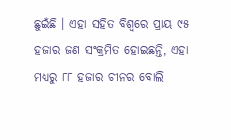ଛୁଇଁଛି । ଏହା ସହିତ ବିଶ୍ୱରେ ପ୍ରାୟ ୯୫ ହଜାର ଜଣ ସଂକ୍ରମିତ ହୋଇଛନ୍ତି, ଏହା ମଧ୍ୟରୁ ୮୮ ହଜାର ଚୀନର ବୋଲି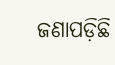ଜଣାପଡ଼ିଛି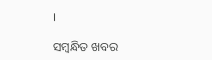।

ସମ୍ବନ୍ଧିତ ଖବର